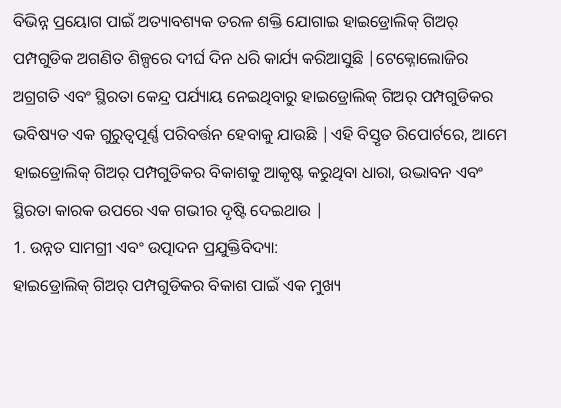ବିଭିନ୍ନ ପ୍ରୟୋଗ ପାଇଁ ଅତ୍ୟାବଶ୍ୟକ ତରଳ ଶକ୍ତି ଯୋଗାଇ ହାଇଡ୍ରୋଲିକ୍ ଗିଅର୍ ପମ୍ପଗୁଡିକ ଅଗଣିତ ଶିଳ୍ପରେ ଦୀର୍ଘ ଦିନ ଧରି କାର୍ଯ୍ୟ କରିଆସୁଛି |ଟେକ୍ନୋଲୋଜିର ଅଗ୍ରଗତି ଏବଂ ସ୍ଥିରତା କେନ୍ଦ୍ର ପର୍ଯ୍ୟାୟ ନେଇଥିବାରୁ ହାଇଡ୍ରୋଲିକ୍ ଗିଅର୍ ପମ୍ପଗୁଡିକର ଭବିଷ୍ୟତ ଏକ ଗୁରୁତ୍ୱପୂର୍ଣ୍ଣ ପରିବର୍ତ୍ତନ ହେବାକୁ ଯାଉଛି |ଏହି ବିସ୍ତୃତ ରିପୋର୍ଟରେ, ଆମେ ହାଇଡ୍ରୋଲିକ୍ ଗିଅର୍ ପମ୍ପଗୁଡିକର ବିକାଶକୁ ଆକୃଷ୍ଟ କରୁଥିବା ଧାରା, ଉଦ୍ଭାବନ ଏବଂ ସ୍ଥିରତା କାରକ ଉପରେ ଏକ ଗଭୀର ଦୃଷ୍ଟି ଦେଇଥାଉ |
1. ଉନ୍ନତ ସାମଗ୍ରୀ ଏବଂ ଉତ୍ପାଦନ ପ୍ରଯୁକ୍ତିବିଦ୍ୟା:
ହାଇଡ୍ରୋଲିକ୍ ଗିଅର୍ ପମ୍ପଗୁଡିକର ବିକାଶ ପାଇଁ ଏକ ମୁଖ୍ୟ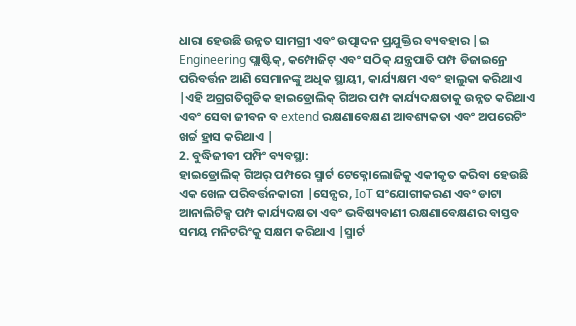ଧାରା ହେଉଛି ଉନ୍ନତ ସାମଗ୍ରୀ ଏବଂ ଉତ୍ପାଦନ ପ୍ରଯୁକ୍ତିର ବ୍ୟବହାର |ଇ Engineering ପ୍ଲାଷ୍ଟିକ୍, କମ୍ପୋଜିଟ୍ ଏବଂ ସଠିକ୍ ଯନ୍ତ୍ରପାତି ପମ୍ପ ଡିଜାଇନ୍ରେ ପରିବର୍ତ୍ତନ ଆଣି ସେମାନଙ୍କୁ ଅଧିକ ସ୍ଥାୟୀ, କାର୍ଯ୍ୟକ୍ଷମ ଏବଂ ହାଲୁକା କରିଥାଏ |ଏହି ଅଗ୍ରଗତିଗୁଡିକ ହାଇଡ୍ରୋଲିକ୍ ଗିଅର ପମ୍ପ କାର୍ଯ୍ୟଦକ୍ଷତାକୁ ଉନ୍ନତ କରିଥାଏ ଏବଂ ସେବା ଜୀବନ ବ extend ରକ୍ଷଣାବେକ୍ଷଣ ଆବଶ୍ୟକତା ଏବଂ ଅପରେଟିଂ ଖର୍ଚ୍ଚ ହ୍ରାସ କରିଥାଏ |
2. ବୁଦ୍ଧିଜୀବୀ ପମ୍ପିଂ ବ୍ୟବସ୍ଥା:
ହାଇଡ୍ରୋଲିକ୍ ଗିଅର୍ ପମ୍ପରେ ସ୍ମାର୍ଟ ଟେକ୍ନୋଲୋଜିକୁ ଏକୀକୃତ କରିବା ହେଉଛି ଏକ ଖେଳ ପରିବର୍ତ୍ତନକାରୀ |ସେନ୍ସର, IoT ସଂଯୋଗୀକରଣ ଏବଂ ଡାଟା ଆନାଲିଟିକ୍ସ ପମ୍ପ କାର୍ଯ୍ୟଦକ୍ଷତା ଏବଂ ଭବିଷ୍ୟବାଣୀ ରକ୍ଷଣାବେକ୍ଷଣର ବାସ୍ତବ ସମୟ ମନିଟରିଂକୁ ସକ୍ଷମ କରିଥାଏ |ସ୍ମାର୍ଟ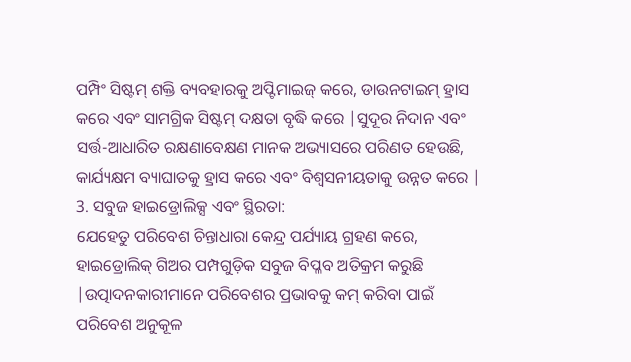ପମ୍ପିଂ ସିଷ୍ଟମ୍ ଶକ୍ତି ବ୍ୟବହାରକୁ ଅପ୍ଟିମାଇଜ୍ କରେ, ଡାଉନଟାଇମ୍ ହ୍ରାସ କରେ ଏବଂ ସାମଗ୍ରିକ ସିଷ୍ଟମ୍ ଦକ୍ଷତା ବୃଦ୍ଧି କରେ |ସୁଦୂର ନିଦାନ ଏବଂ ସର୍ତ୍ତ-ଆଧାରିତ ରକ୍ଷଣାବେକ୍ଷଣ ମାନକ ଅଭ୍ୟାସରେ ପରିଣତ ହେଉଛି, କାର୍ଯ୍ୟକ୍ଷମ ବ୍ୟାଘାତକୁ ହ୍ରାସ କରେ ଏବଂ ବିଶ୍ୱସନୀୟତାକୁ ଉନ୍ନତ କରେ |
3. ସବୁଜ ହାଇଡ୍ରୋଲିକ୍ସ ଏବଂ ସ୍ଥିରତା:
ଯେହେତୁ ପରିବେଶ ଚିନ୍ତାଧାରା କେନ୍ଦ୍ର ପର୍ଯ୍ୟାୟ ଗ୍ରହଣ କରେ, ହାଇଡ୍ରୋଲିକ୍ ଗିଅର ପମ୍ପଗୁଡ଼ିକ ସବୁଜ ବିପ୍ଳବ ଅତିକ୍ରମ କରୁଛି |ଉତ୍ପାଦନକାରୀମାନେ ପରିବେଶର ପ୍ରଭାବକୁ କମ୍ କରିବା ପାଇଁ ପରିବେଶ ଅନୁକୂଳ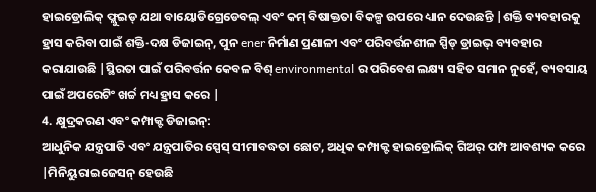ହାଇଡ୍ରୋଲିକ୍ ଫ୍ଲୁଇଡ୍ ଯଥା ବାୟୋଡିଗ୍ରେଡେବଲ୍ ଏବଂ କମ୍ ବିଷାକ୍ତତା ବିକଳ୍ପ ଉପରେ ଧ୍ୟାନ ଦେଉଛନ୍ତି |ଶକ୍ତି ବ୍ୟବହାରକୁ ହ୍ରାସ କରିବା ପାଇଁ ଶକ୍ତି-ଦକ୍ଷ ଡିଜାଇନ୍, ପୁନ ener ନିର୍ମାଣ ପ୍ରଣାଳୀ ଏବଂ ପରିବର୍ତ୍ତନଶୀଳ ସ୍ପିଡ୍ ଡ୍ରାଇଭ୍ ବ୍ୟବହାର କରାଯାଉଛି |ସ୍ଥିରତା ପାଇଁ ପରିବର୍ତ୍ତନ କେବଳ ବିଶ୍ environmental ର ପରିବେଶ ଲକ୍ଷ୍ୟ ସହିତ ସମାନ ନୁହେଁ, ବ୍ୟବସାୟ ପାଇଁ ଅପରେଟିଂ ଖର୍ଚ୍ଚ ମଧ୍ୟ ହ୍ରାସ କରେ |
4. କ୍ଷୁଦ୍ରକରଣ ଏବଂ କମ୍ପାକ୍ଟ ଡିଜାଇନ୍:
ଆଧୁନିକ ଯନ୍ତ୍ରପାତି ଏବଂ ଯନ୍ତ୍ରପାତିର ସ୍ପେସ୍ ସୀମାବଦ୍ଧତା ଛୋଟ, ଅଧିକ କମ୍ପାକ୍ଟ ହାଇଡ୍ରୋଲିକ୍ ଗିଅର୍ ପମ୍ପ ଆବଶ୍ୟକ କରେ |ମିନିୟୁରାଇଜେସନ୍ ହେଉଛି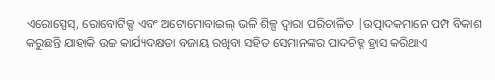ଏରୋସ୍ପେସ୍, ରୋବୋଟିକ୍ସ ଏବଂ ଅଟୋମୋବାଇଲ୍ ଭଳି ଶିଳ୍ପ ଦ୍ୱାରା ପରିଚାଳିତ |ଉତ୍ପାଦକମାନେ ପମ୍ପ ବିକାଶ କରୁଛନ୍ତି ଯାହାକି ଉଚ୍ଚ କାର୍ଯ୍ୟଦକ୍ଷତା ବଜାୟ ରଖିବା ସହିତ ସେମାନଙ୍କର ପାଦଚିହ୍ନ ହ୍ରାସ କରିଥାଏ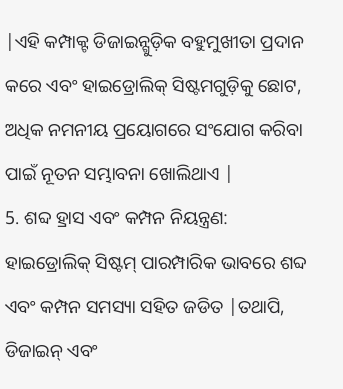|ଏହି କମ୍ପାକ୍ଟ ଡିଜାଇନ୍ଗୁଡ଼ିକ ବହୁମୁଖୀତା ପ୍ରଦାନ କରେ ଏବଂ ହାଇଡ୍ରୋଲିକ୍ ସିଷ୍ଟମଗୁଡ଼ିକୁ ଛୋଟ, ଅଧିକ ନମନୀୟ ପ୍ରୟୋଗରେ ସଂଯୋଗ କରିବା ପାଇଁ ନୂତନ ସମ୍ଭାବନା ଖୋଲିଥାଏ |
5. ଶବ୍ଦ ହ୍ରାସ ଏବଂ କମ୍ପନ ନିୟନ୍ତ୍ରଣ:
ହାଇଡ୍ରୋଲିକ୍ ସିଷ୍ଟମ୍ ପାରମ୍ପାରିକ ଭାବରେ ଶବ୍ଦ ଏବଂ କମ୍ପନ ସମସ୍ୟା ସହିତ ଜଡିତ |ତଥାପି, ଡିଜାଇନ୍ ଏବଂ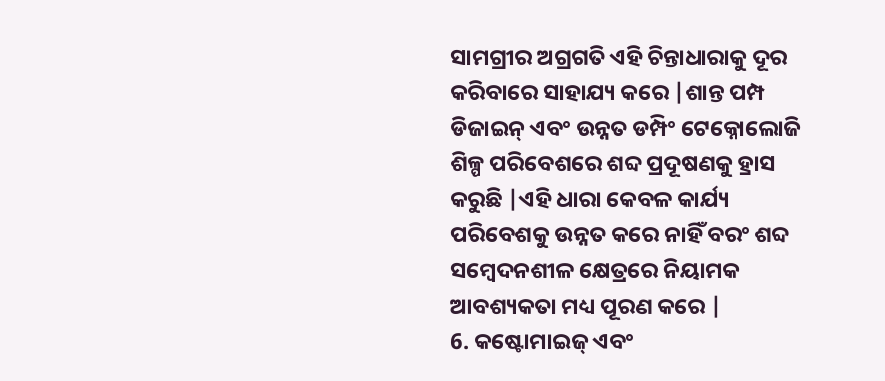ସାମଗ୍ରୀର ଅଗ୍ରଗତି ଏହି ଚିନ୍ତାଧାରାକୁ ଦୂର କରିବାରେ ସାହାଯ୍ୟ କରେ |ଶାନ୍ତ ପମ୍ପ ଡିଜାଇନ୍ ଏବଂ ଉନ୍ନତ ଡମ୍ପିଂ ଟେକ୍ନୋଲୋଜି ଶିଳ୍ପ ପରିବେଶରେ ଶବ୍ଦ ପ୍ରଦୂଷଣକୁ ହ୍ରାସ କରୁଛି |ଏହି ଧାରା କେବଳ କାର୍ଯ୍ୟ ପରିବେଶକୁ ଉନ୍ନତ କରେ ନାହିଁ ବରଂ ଶବ୍ଦ ସମ୍ବେଦନଶୀଳ କ୍ଷେତ୍ରରେ ନିୟାମକ ଆବଶ୍ୟକତା ମଧ୍ୟ ପୂରଣ କରେ |
6. କଷ୍ଟୋମାଇଜ୍ ଏବଂ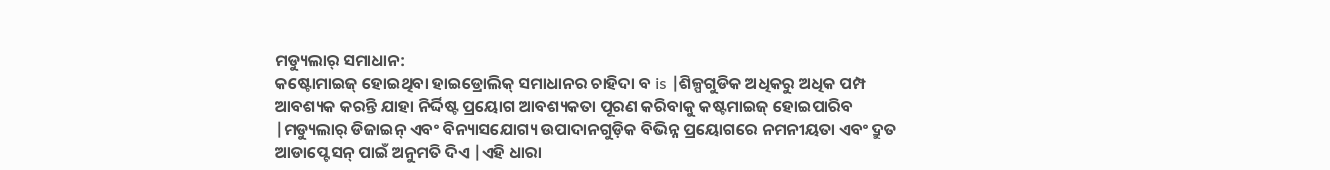ମଡ୍ୟୁଲାର୍ ସମାଧାନ:
କଷ୍ଟୋମାଇଜ୍ ହୋଇଥିବା ହାଇଡ୍ରୋଲିକ୍ ସମାଧାନର ଚାହିଦା ବ is |ଶିଳ୍ପଗୁଡିକ ଅଧିକରୁ ଅଧିକ ପମ୍ପ ଆବଶ୍ୟକ କରନ୍ତି ଯାହା ନିର୍ଦ୍ଦିଷ୍ଟ ପ୍ରୟୋଗ ଆବଶ୍ୟକତା ପୂରଣ କରିବାକୁ କଷ୍ଟମାଇଜ୍ ହୋଇପାରିବ |ମଡ୍ୟୁଲାର୍ ଡିଜାଇନ୍ ଏବଂ ବିନ୍ୟାସଯୋଗ୍ୟ ଉପାଦାନଗୁଡ଼ିକ ବିଭିନ୍ନ ପ୍ରୟୋଗରେ ନମନୀୟତା ଏବଂ ଦ୍ରୁତ ଆଡାପ୍ଟେସନ୍ ପାଇଁ ଅନୁମତି ଦିଏ |ଏହି ଧାରା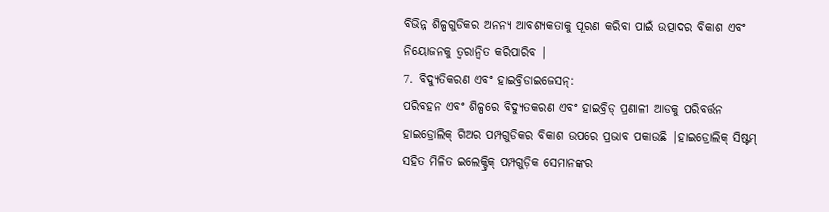ବିଭିନ୍ନ ଶିଳ୍ପଗୁଡିକର ଅନନ୍ୟ ଆବଶ୍ୟକତାକୁ ପୂରଣ କରିବା ପାଇଁ ଉତ୍ପାଦର ବିକାଶ ଏବଂ ନିୟୋଜନକୁ ତ୍ୱରାନ୍ୱିତ କରିପାରିବ |
7. ବିଦ୍ୟୁତିକରଣ ଏବଂ ହାଇବ୍ରିଡାଇଜେସନ୍:
ପରିବହନ ଏବଂ ଶିଳ୍ପରେ ବିଦ୍ୟୁତକରଣ ଏବଂ ହାଇବ୍ରିଡ୍ ପ୍ରଣାଳୀ ଆଡକୁ ପରିବର୍ତ୍ତନ ହାଇଡ୍ରୋଲିକ୍ ଗିଅର ପମ୍ପଗୁଡିକର ବିକାଶ ଉପରେ ପ୍ରଭାବ ପକାଉଛି |ହାଇଡ୍ରୋଲିକ୍ ସିଷ୍ଟମ୍ ସହିତ ମିଳିତ ଇଲେକ୍ଟ୍ରିକ୍ ପମ୍ପଗୁଡ଼ିକ ସେମାନଙ୍କର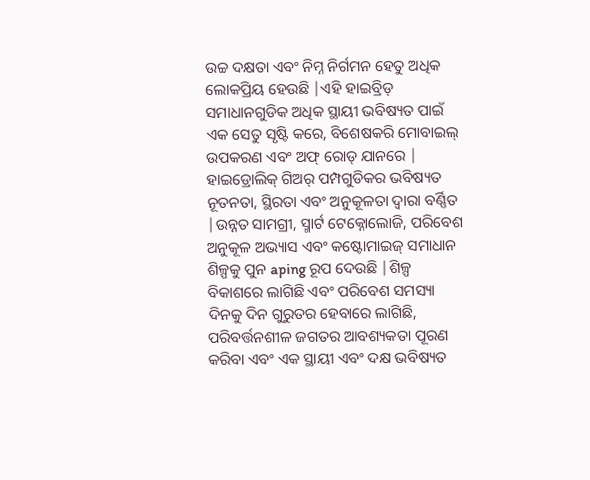ଉଚ୍ଚ ଦକ୍ଷତା ଏବଂ ନିମ୍ନ ନିର୍ଗମନ ହେତୁ ଅଧିକ ଲୋକପ୍ରିୟ ହେଉଛି |ଏହି ହାଇବ୍ରିଡ୍ ସମାଧାନଗୁଡିକ ଅଧିକ ସ୍ଥାୟୀ ଭବିଷ୍ୟତ ପାଇଁ ଏକ ସେତୁ ସୃଷ୍ଟି କରେ, ବିଶେଷକରି ମୋବାଇଲ୍ ଉପକରଣ ଏବଂ ଅଫ୍ ରୋଡ୍ ଯାନରେ |
ହାଇଡ୍ରୋଲିକ୍ ଗିଅର୍ ପମ୍ପଗୁଡିକର ଭବିଷ୍ୟତ ନୂତନତା, ସ୍ଥିରତା ଏବଂ ଅନୁକୂଳତା ଦ୍ୱାରା ବର୍ଣ୍ଣିତ |ଉନ୍ନତ ସାମଗ୍ରୀ, ସ୍ମାର୍ଟ ଟେକ୍ନୋଲୋଜି, ପରିବେଶ ଅନୁକୂଳ ଅଭ୍ୟାସ ଏବଂ କଷ୍ଟୋମାଇଜ୍ ସମାଧାନ ଶିଳ୍ପକୁ ପୁନ aping ରୂପ ଦେଉଛି |ଶିଳ୍ପ ବିକାଶରେ ଲାଗିଛି ଏବଂ ପରିବେଶ ସମସ୍ୟା ଦିନକୁ ଦିନ ଗୁରୁତର ହେବାରେ ଲାଗିଛି, ପରିବର୍ତ୍ତନଶୀଳ ଜଗତର ଆବଶ୍ୟକତା ପୂରଣ କରିବା ଏବଂ ଏକ ସ୍ଥାୟୀ ଏବଂ ଦକ୍ଷ ଭବିଷ୍ୟତ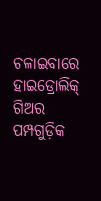ଚଳାଇବାରେ ହାଇଡ୍ରୋଲିକ୍ ଗିଅର ପମ୍ପଗୁଡ଼ିକ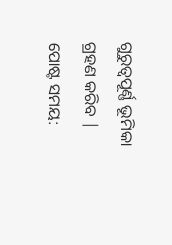ଗୁରୁତ୍ୱପୂର୍ଣ୍ଣ ଭୂମିକା ଗ୍ରହଣ କରିବ |
ପୋଷ୍ଟ ସମୟ: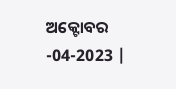ଅକ୍ଟୋବର -04-2023 |